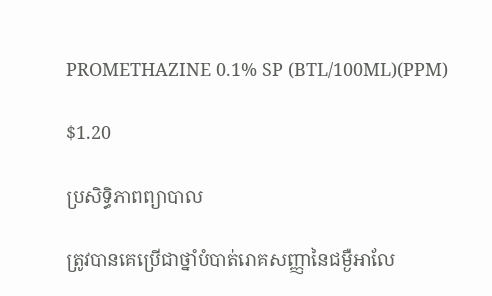PROMETHAZINE 0.1% SP (BTL/100ML)(PPM)

$1.20

ប្រសិទ្ធិភាពព្យាបាល

ត្រូវបានគេប្រើជាថ្នាំបំបាត់រោគសញ្ញានៃជម្ងឺអាលែ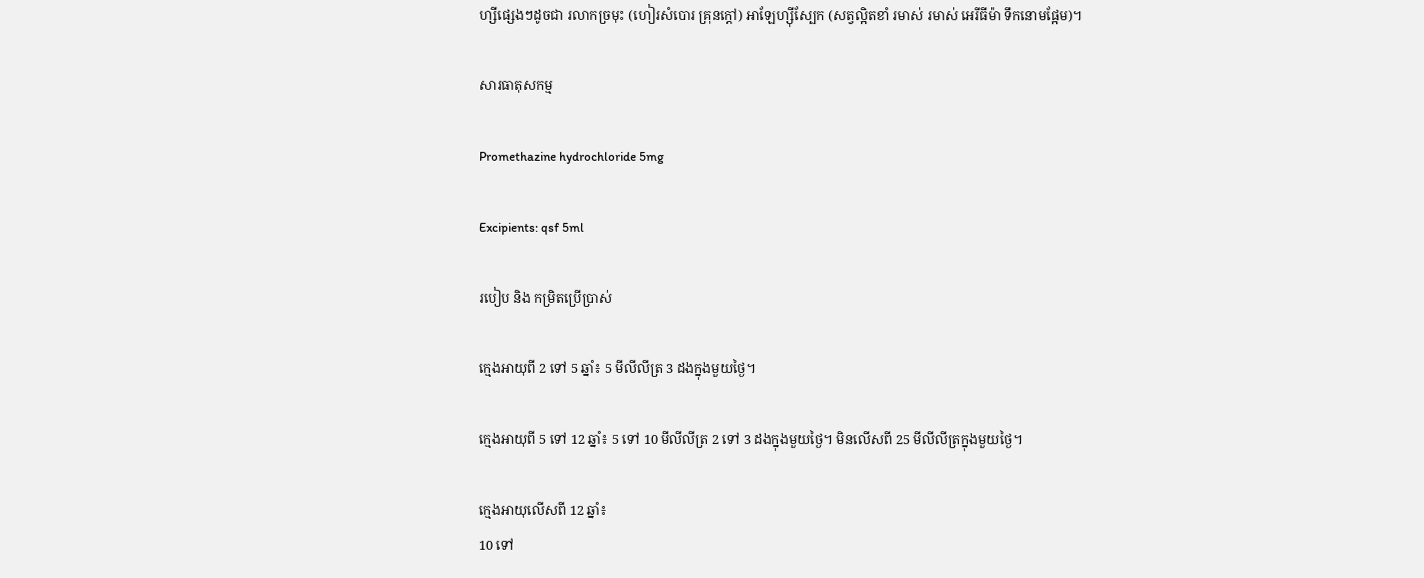ហ្សីផ្សេងៗដូចជា រលាកច្រមុះ (ហៀរសំបោរ គ្រុនក្តៅ) អាឡែហ្ស៊ីស្បែក (សត្វល្អិតខាំ រមាស់ រមាស់ អេរីធីម៉ា ទឹកនោមផ្អែម)។

សារធាតុសកម្ម

Promethazine hydrochloride 5mg

Excipients: qsf 5ml

របៀប និង កម្រិតប្រើប្រាស់

ក្មេងអាយុពី 2 ទៅ 5 ឆ្នាំ៖ 5 មីលីលីត្រ 3 ដងក្នុងមួយថ្ងៃ។

ក្មេងអាយុពី 5 ទៅ 12 ឆ្នាំ៖ 5 ទៅ 10 មីលីលីត្រ 2 ទៅ 3 ដងក្នុងមួយថ្ងៃ។ មិនលើសពី 25 មីលីលីត្រក្នុងមួយថ្ងៃ។

ក្មេងអាយុលើសពី 12 ឆ្នាំ៖
10 ទៅ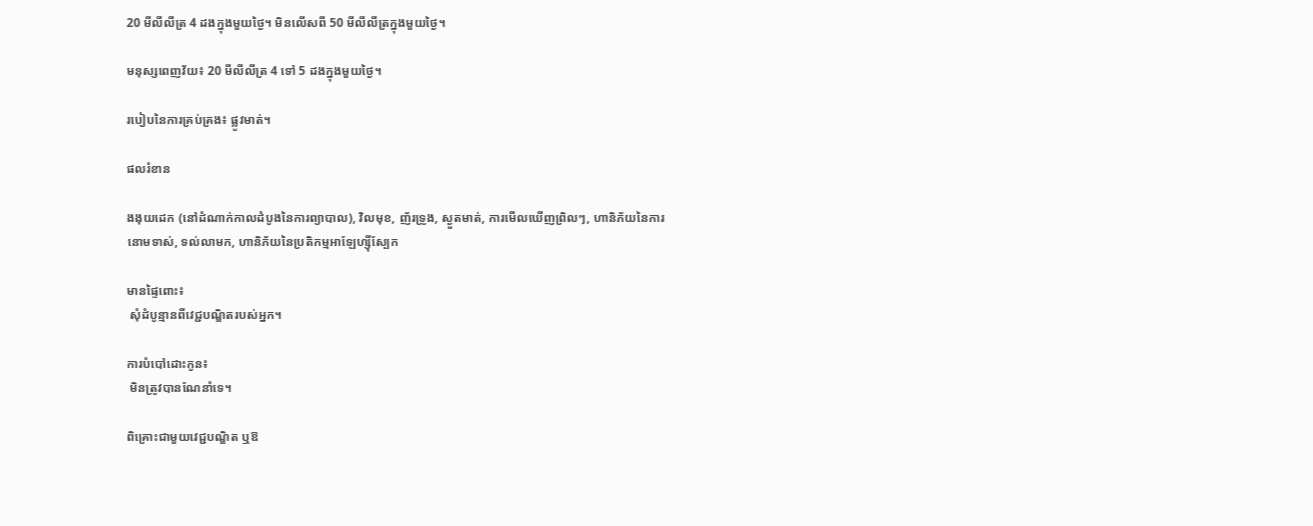20 មីលីលីត្រ 4 ដងក្នុងមួយថ្ងៃ។ មិនលើសពី 50 មីលីលីត្រក្នុងមួយថ្ងៃ។

មនុស្សពេញវ័យ៖ 20 មីលីលីត្រ 4 ទៅ 5 ដងក្នុងមួយថ្ងៃ។

របៀបនៃការគ្រប់គ្រង៖ ផ្លូវមាត់។

ផលរំខាន

ងងុយដេក (នៅដំណាក់កាលដំបូងនៃការព្យាបាល), វិលមុខ, ញ័រទ្រូង, ស្ងួតមាត់, ការមើលឃើញព្រិលៗ, ហានិភ័យនៃការនោមទាស់, ទល់លាមក, ហានិភ័យនៃប្រតិកម្មអាឡែហ្ស៊ីស្បែក

មានផ្ទៃពោះ៖
 សុំដំបូន្មានពីវេជ្ជបណ្ឌិតរបស់អ្នក។

ការបំបៅដោះកូន៖
 មិនត្រូវបានណែនាំទេ។

ពិគ្រោះជាមួយវេជ្ជបណ្ឌិត ឬឱ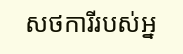សថការីរបស់អ្ន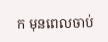ក មុនពេលចាប់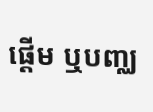ផ្តើម ឬបញ្ឈ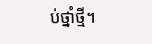ប់ថ្នាំថ្មី។